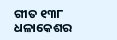ଗୀତ ୧୩୮
ଧଳାକେଶର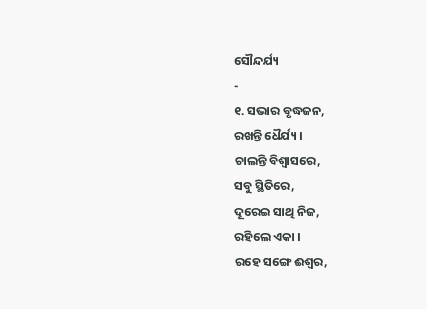ସୌନ୍ଦର୍ଯ୍ୟ
-
୧. ସଭାର ବୃଦ୍ଧଜନ,
ରଖନ୍ତି ଧୈର୍ଯ୍ୟ ।
ଚାଲନ୍ତି ବିଶ୍ୱାସରେ,
ସବୁ ସ୍ଥିତିରେ,
ଦୂରେଇ ସାଥି ନିଜ,
ରହିଲେ ଏକା ।
ରହେ ସଙ୍ଗେ ଈଶ୍ୱର,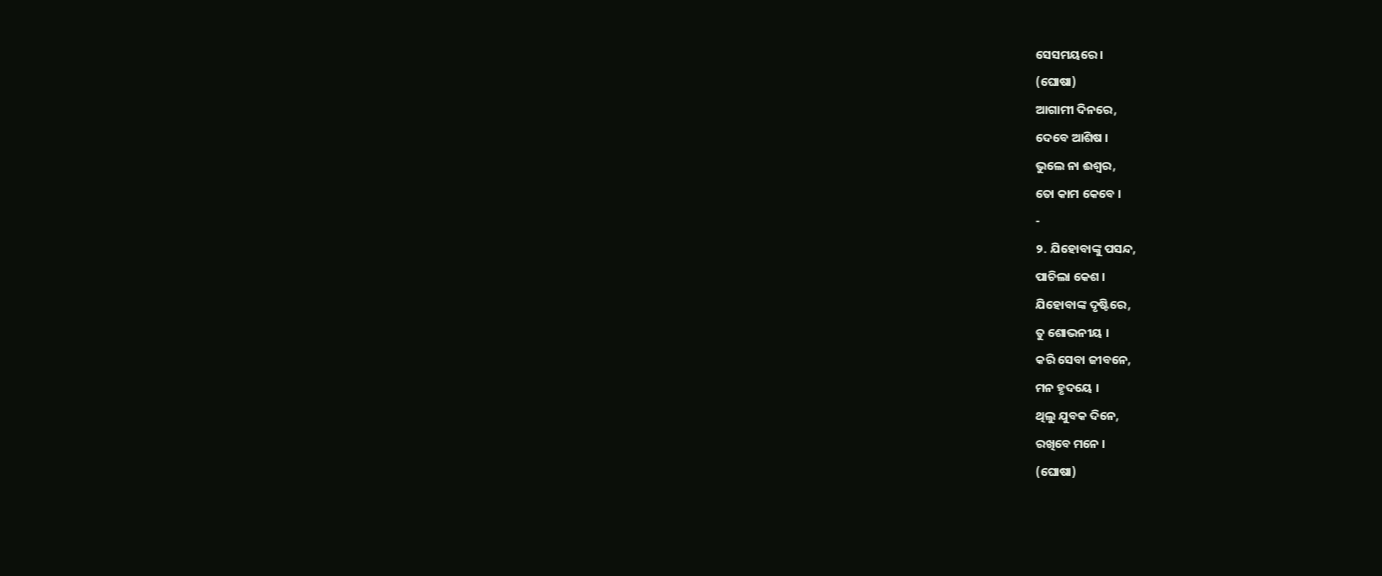ସେସମୟରେ ।
(ଘୋଷା)
ଆଗାମୀ ଦିନରେ,
ଦେବେ ଆଶିଷ ।
ଭୁଲେ ନା ଈଶ୍ୱର,
ତୋ କାମ କେବେ ।
-
୨. ଯିହୋବାଙ୍କୁ ପସନ୍ଦ,
ପାଚିଲା କେଶ ।
ଯିହୋବାଙ୍କ ଦୃଷ୍ଟିରେ,
ତୁ ଶୋଭନୀୟ ।
କରି ସେବା ଜୀବନେ,
ମନ ହୃଦୟେ ।
ଥିଲୁ ଯୁବକ ଦିନେ,
ରଖିବେ ମନେ ।
(ଘୋଷା)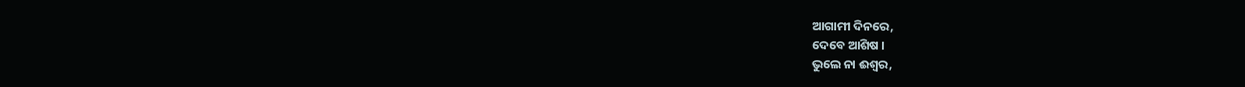ଆଗାମୀ ଦିନରେ,
ଦେବେ ଆଶିଷ ।
ଭୁଲେ ନା ଈଶ୍ୱର,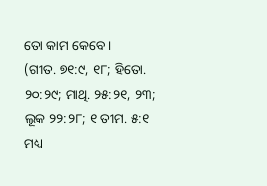ତୋ କାମ କେବେ ।
(ଗୀତ. ୭୧:୯, ୧୮; ହିତୋ. ୨୦:୨୯; ମାଥି. ୨୫:୨୧, ୨୩; ଲୂକ ୨୨:୨୮; ୧ ତୀମ. ୫:୧ ମଧ୍ୟ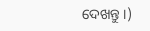ଦେଖନ୍ତୁ ।)